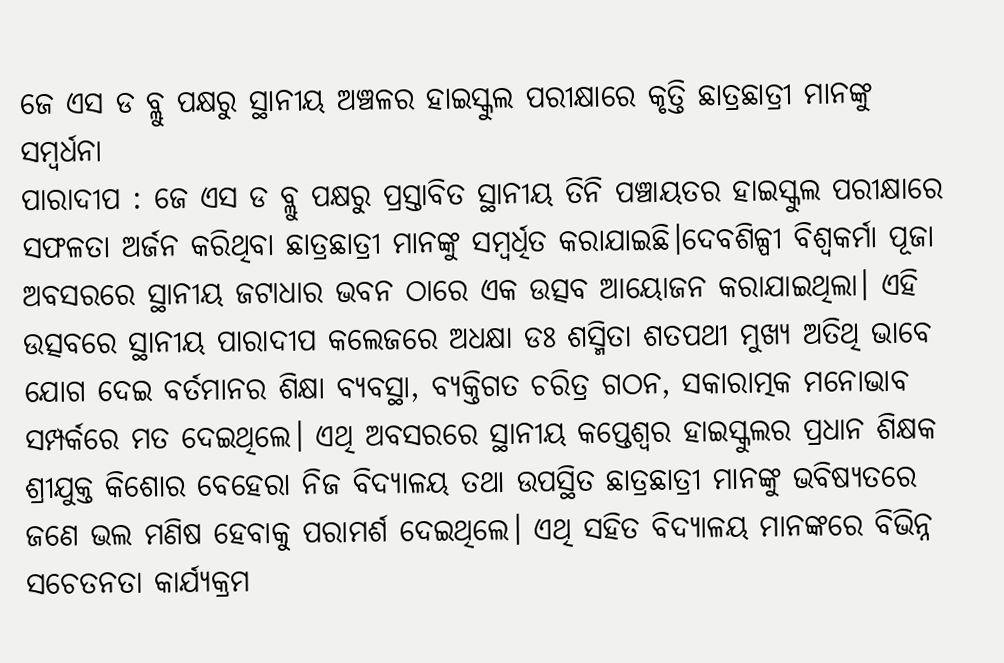ଜେ ଏସ ଡ ବ୍ଲୁ ପକ୍ଷରୁ ସ୍ଥାନୀୟ ଅଞ୍ଚଳର ହାଇସ୍କୁଲ ପରୀକ୍ଷାରେ କୃତ୍ତି ଛାତ୍ରଛାତ୍ରୀ ମାନଙ୍କୁ ସମ୍ବର୍ଧନା
ପାରାଦୀପ : ଜେ ଏସ ଡ ବ୍ଲୁ ପକ୍ଷରୁ ପ୍ରସ୍ତାବିତ ସ୍ଥାନୀୟ ତିନି ପଞ୍ଚାୟତର ହାଇସ୍କୁଲ ପରୀକ୍ଷାରେ ସଫଳତା ଅର୍ଜନ କରିଥିବା ଛାତ୍ରଛାତ୍ରୀ ମାନଙ୍କୁ ସମ୍ବର୍ଧିତ କରାଯାଇଛି।ଦେବଶିଳ୍ପୀ ବିଶ୍ଵକର୍ମା ପୂଜା ଅବସରରେ ସ୍ଥାନୀୟ ଜଟାଧାର ଭବନ ଠାରେ ଏକ ଉତ୍ସବ ଆୟୋଜନ କରାଯାଇଥିଲା। ଏହି ଉତ୍ସବରେ ସ୍ଥାନୀୟ ପାରାଦୀପ କଲେଜରେ ଅଧକ୍ଷା ଡଃ ଶସ୍ମିତା ଶତପଥୀ ମୁଖ୍ୟ ଅତିଥି ଭାବେ ଯୋଗ ଦେଇ ବର୍ତମାନର ଶିକ୍ଷା ବ୍ୟବସ୍ଥା, ବ୍ୟକ୍ତିଗତ ଚରିତ୍ର ଗଠନ, ସକାରାତ୍ମକ ମନୋଭାବ ସମ୍ପର୍କରେ ମତ ଦେଇଥିଲେ। ଏଥି ଅବସରରେ ସ୍ଥାନୀୟ କପ୍ତେଶ୍ବର ହାଇସ୍କୁଲର ପ୍ରଧାନ ଶିକ୍ଷକ ଶ୍ରୀଯୁକ୍ତ କିଶୋର ବେହେରା ନିଜ ବିଦ୍ୟାଳୟ ତଥା ଉପସ୍ଥିତ ଛାତ୍ରଛାତ୍ରୀ ମାନଙ୍କୁ ଭବିଷ୍ୟତରେ ଜଣେ ଭଲ ମଣିଷ ହେବାକୁ ପରାମର୍ଶ ଦେଇଥିଲେ। ଏଥି ସହିତ ବିଦ୍ୟାଳୟ ମାନଙ୍କରେ ବିଭିନ୍ନ ସଚେତନତା କାର୍ଯ୍ୟକ୍ରମ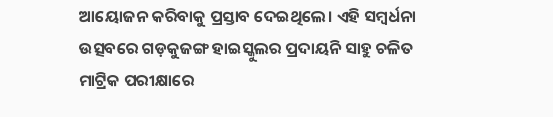ଆୟୋଜନ କରିବାକୁ ପ୍ରସ୍ତାବ ଦେଇଥିଲେ। ଏହି ସମ୍ବର୍ଧନା ଉତ୍ସବରେ ଗଡ଼କୁଜଙ୍ଗ ହାଇସ୍କୁଲର ପ୍ରଦାୟନି ସାହୁ ଚଳିତ ମାଟ୍ରିକ ପରୀକ୍ଷାରେ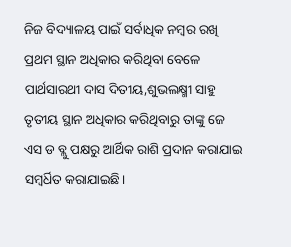ନିଜ ବିଦ୍ୟାଳୟ ପାଇଁ ସର୍ବାଧିକ ନମ୍ବର ରଖି ପ୍ରଥମ ସ୍ଥାନ ଅଧିକାର କରିଥିବା ବେଳେ ପାର୍ଥସାରଥୀ ଦାସ ଦିତୀୟ,ଶୁଭଲକ୍ଷ୍ମୀ ସାହୁ ତୃତୀୟ ସ୍ଥାନ ଅଧିକାର କରିଥିବାରୁ ତାଙ୍କୁ ଜେ ଏସ ଡ ବ୍ଲୁ ପକ୍ଷରୁ ଆର୍ଥିକ ରାଶି ପ୍ରଦାନ କରାଯାଇ ସମ୍ବର୍ଧିତ କରାଯାଇଛି।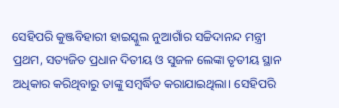ସେହିପରି କୁଞ୍ଜବିହାରୀ ହାଇସ୍କୁଲ ନୁଆଗାଁର ସଚ୍ଚିଦାନନ୍ଦ ମନ୍ତ୍ରୀ ପ୍ରଥମ, ସତ୍ୟଜିତ ପ୍ରଧାନ ଦିତୀୟ ଓ ସୁଜଳ ଲେଙ୍କା ତୃତୀୟ ସ୍ଥାନ ଅଧିକାର କରିଥିବାରୁ ତାଙ୍କୁ ସମ୍ବର୍ଦ୍ଧିତ କରାଯାଇଥିଲା। ସେହିପରି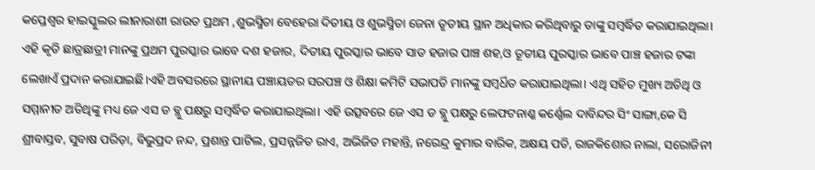କପ୍ତେଶ୍ବର ହାଇସ୍କୁଲର ଲୀନାରାଶୀ ରାଉତ ପ୍ରଥମ ,ଶୁଭସ୍ମିତା ବେହେରା ଦିତୀୟ ଓ ଶୁଭସ୍ମିତା ଜେନା ତୃତୀୟ ସ୍ଥାନ ଅଧିକାର କରିଥିବାରୁ ତାଙ୍କୁ ସମ୍ବର୍ଦ୍ଧିତ କରାଯାଇଥିଲା। ଏହି କୃତି ଛାତ୍ରଛାତ୍ରୀ ମାନଙ୍କୁ ପ୍ରଥମ ପୁରସ୍କାର ଭାବେ ଦଶ ହଜାର, ଦିତୀୟ ପୁରସ୍କାର ଭାବେ ସାତ ହଜାର ପାଞ୍ଚ ଶହ,ଓ ତୂତୀୟ ପୁରସ୍କାର ଭାବେ ପାଞ୍ଚ ହଜାର ଟଙ୍କା ଲେଖାଏଁ ପ୍ରଦାନ କରାଯାଇଛି।ଏହି ଅବସରରେ ସ୍ଥାନୀୟ ପଞ୍ଚାୟତର ସରପଞ୍ଚ ଓ ଶିକ୍ଷା କମିଟି ସଭାପତି ମାନଙ୍କୁ ସମ୍ବର୍ଧିତ କରାଯାଇଥିଲା। ଏଥି ସହିତ ମୁଖ୍ୟ ଅତିଥି ଓ ସମ୍ମାନୀତ ଅତିଥିଙ୍କୁ ମଧ୍ୟ ଜେ ଏସ ଡ ବ୍ଲୁ ପକ୍ଷରୁ ସମ୍ବର୍ଦ୍ଧିତ କରାଯାଇଥିଲା। ଏହି ଉତ୍ସବରେ ଜେ ଏସ ଡ ବ୍ଲୁ ପକ୍ଷରୁ ଲେଫଟନାଣ୍କ କର୍ଣ୍ଣେଲ ଦାବିନ୍ଦର ସିଂ ସାଙ୍ଗା,କେ ସି ଶ୍ରୀବାସ୍ତବ, ସୁବାଷ ପରିଡ଼ା, ବିଭୁପ୍ରଦ ନନ୍ଦ, ପ୍ରଶାନ୍ତ ପାଟିଲ, ପ୍ରସନ୍ନଜିତ ରାଏ, ଅଭିଜିତ ମହାନ୍ତି, ନରେନ୍ଦ୍ର କୁମାର ବାରିକ, ଅକ୍ଷୟ ପତି, ରାଜକିଶୋର ନାଲା, ସରୋଜିନୀ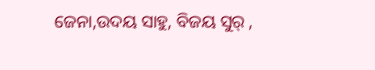ଜେନା,ଉଦୟ ସାହୁ, ବିଜୟ ସୁର୍ ,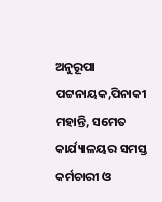ଅନୁରୂପା ପଟ୍ଟନାୟକ,ପିନାକୀ ମହାନ୍ତି, ସମେତ କାର୍ଯ୍ୟାଳୟର ସମସ୍ତ କର୍ମଚାରୀ ଓ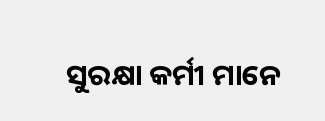ସୁରକ୍ଷା କର୍ମୀ ମାନେ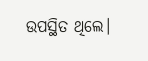ଉପସ୍ଥିତ ଥିଲେ।